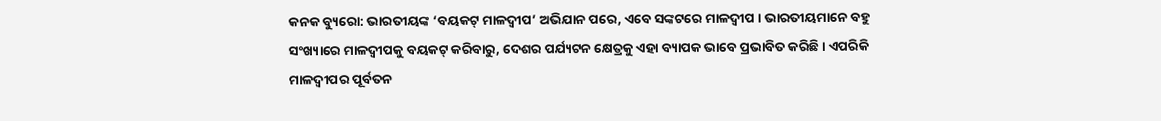କନକ ବ୍ୟୁରୋ: ଭାରତୀୟଙ୍କ ‘ବୟକଟ୍ ମାଳଦ୍ୱୀପ’ ଅଭିଯାନ ପରେ, ଏବେ ସଙ୍କଟରେ ମାଳଦ୍ୱୀପ । ଭାରତୀୟମାନେ ବହୁ ସଂଖ୍ୟାରେ ମାଳଦ୍ୱୀପକୁ ବୟକଟ୍ କରିବାରୁ, ଦେଶର ପର୍ଯ୍ୟଟନ କ୍ଷେତ୍ରକୁ ଏହା ବ୍ୟାପକ ଭାବେ ପ୍ରଭାବିତ କରିଛି । ଏପରିକି ମାଳଦ୍ୱୀପର ପୂର୍ବତନ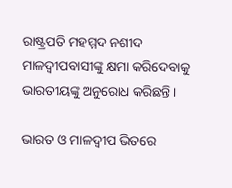ରାଷ୍ଟ୍ରପତି ମହମ୍ମଦ ନଶୀଦ ମାଳଦ୍ୱୀପବାସୀଙ୍କୁ କ୍ଷମା କରିଦେବାକୁ ଭାରତୀୟଙ୍କୁ ଅନୁରୋଧ କରିଛନ୍ତି ।

ଭାରତ ଓ ମାଳଦ୍ୱୀପ ଭିତରେ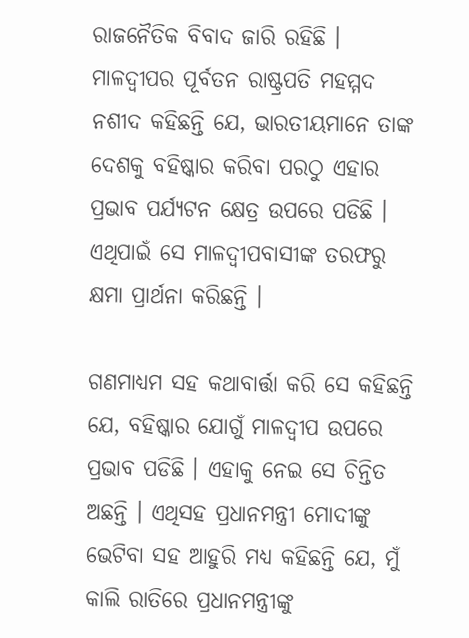ରାଜନୈତିକ ବିବାଦ ଜାରି ରହିଛି । ମାଳଦ୍ୱୀପର ପୂର୍ବତନ ରାଷ୍ଟ୍ରପତି ମହମ୍ମଦ ନଶୀଦ କହିଛନ୍ତି ଯେ, ଭାରତୀୟମାନେ ତାଙ୍କ ଦେଶକୁ ବହିଷ୍କାର କରିବା ପରଠୁ ଏହାର ପ୍ରଭାବ ପର୍ଯ୍ୟଟନ କ୍ଷେତ୍ର ଉପରେ ପଡିଛି । ଏଥିପାଇଁ ସେ ମାଳଦ୍ୱୀପବାସୀଙ୍କ ତରଫରୁ କ୍ଷମା ପ୍ରାର୍ଥନା କରିଛନ୍ତି ।

ଗଣମାଧ୍ୟମ ସହ କଥାବାର୍ତ୍ତା କରି ସେ କହିଛନ୍ତି ଯେ, ବହିଷ୍କାର ଯୋଗୁଁ ମାଳଦ୍ୱୀପ ଉପରେ ପ୍ରଭାବ ପଡିଛି । ଏହାକୁ ନେଇ ସେ ଚିନ୍ତିତ ଅଛନ୍ତି । ଏଥିସହ ପ୍ରଧାନମନ୍ତ୍ରୀ ମୋଦୀଙ୍କୁ ଭେଟିବା ସହ ଆହୁରି ମଧ୍ୟ କହିଛନ୍ତି ଯେ, ମୁଁ କାଲି ରାତିରେ ପ୍ରଧାନମନ୍ତ୍ରୀଙ୍କୁ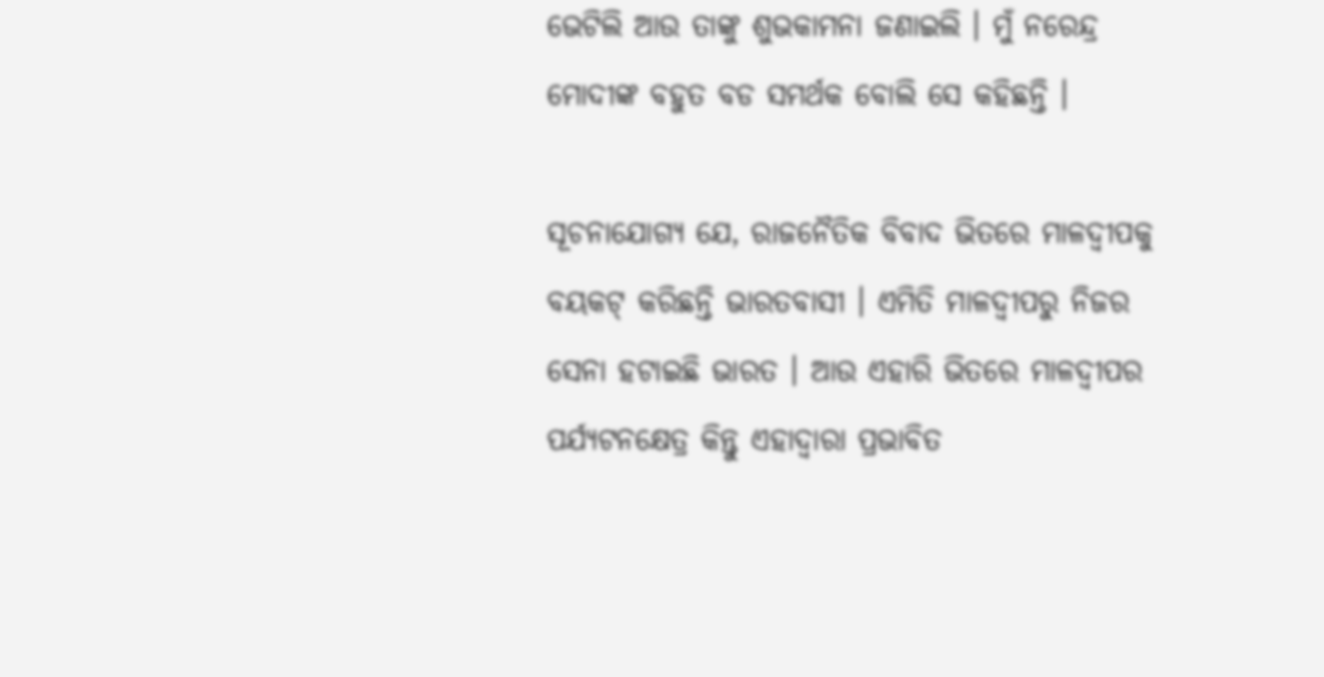ଭେଟିଲି ଆଉ ତାଙ୍କୁ ଶୁଭକାମନା ଜଣାଇଲି । ମୁଁ ନରେନ୍ଦ୍ର ମୋଦୀଙ୍କ ବହୁତ ବଡ ସମର୍ଥକ ବୋଲି ସେ କହିଛନ୍ତି ।

ସୂଚନାଯୋଗ୍ୟ ଯେ, ରାଜନୈତିକ ବିବାଦ ଭିତରେ ମାଳଦ୍ୱୀପକୁ ବୟକଟ୍ କରିଛନ୍ତି ଭାରତବାସୀ । ଏମିତି ମାଳଦ୍ୱୀପରୁ ନିଜର ସେନା ହଟାଇଛି ଭାରତ । ଆଉ ଏହାରି ଭିତରେ ମାଳଦ୍ୱୀପର ପର୍ଯ୍ୟଟନକ୍ଷେତ୍ର କିନ୍ତୁ ଏହାଦ୍ୱାରା ପ୍ରଭାବିତ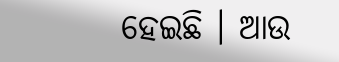ହେଇଛି । ଆଉ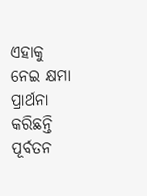ଏହାକୁ ନେଇ କ୍ଷମା ପ୍ରାର୍ଥନା କରିଛନ୍ତି ପୂର୍ବତନ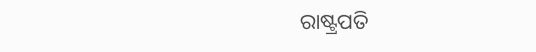ରାଷ୍ଟ୍ରପତି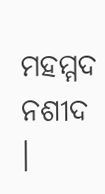ମହମ୍ମଦ ନଶୀଦ ।